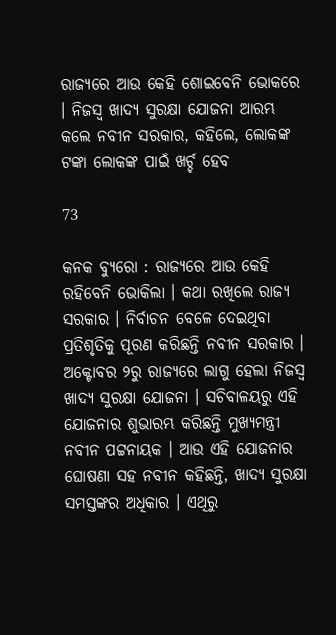ରାଜ୍ୟରେ ଆଉ କେହି ଶୋଇବେନି ଭୋକରେ । ନିଜସ୍ୱ ଖାଦ୍ୟ ସୁରକ୍ଷା ଯୋଜନା ଆରମ୍ଭ କଲେ ନବୀନ ସରକାର, କହିଲେ, ଲୋକଙ୍କ ଟଙ୍କା ଲୋକଙ୍କ ପାଇଁ ଖର୍ଚ୍ଚ ହେବ

73

କନକ ବ୍ୟୁରୋ : ରାଜ୍ୟରେ ଆଉ କେହି ରହିବେନି ଭୋକିଲା । କଥା ରଖିଲେ ରାଜ୍ୟ ସରକାର । ନିର୍ବାଚନ ବେଳେ ଦେଇଥିବା ପ୍ରତିଶୃତିକୁ ପୂରଣ କରିଛନ୍ତି ନବୀନ ସରକାର । ଅକ୍ଟୋବର ୨ରୁ ରାଜ୍ୟରେ ଲାଗୁ ହେଲା ନିଜସ୍ୱ ଖାଦ୍ୟ ସୁରକ୍ଷା ଯୋଜନା । ସଚିବାଳୟରୁ ଏହି ଯୋଜନାର ଶୁଭାରମ୍ଭ କରିଛନ୍ତି ମୁଖ୍ୟମନ୍ତ୍ରୀ ନବୀନ ପଟ୍ଟନାୟକ । ଆଉ ଏହି ଯୋଜନାର ଘୋଷଣା ସହ ନବୀନ କହିଛନ୍ତି, ଖାଦ୍ୟ ସୁରକ୍ଷା ସମସ୍ତଙ୍କର ଅଧିକାର । ଏଥିରୁ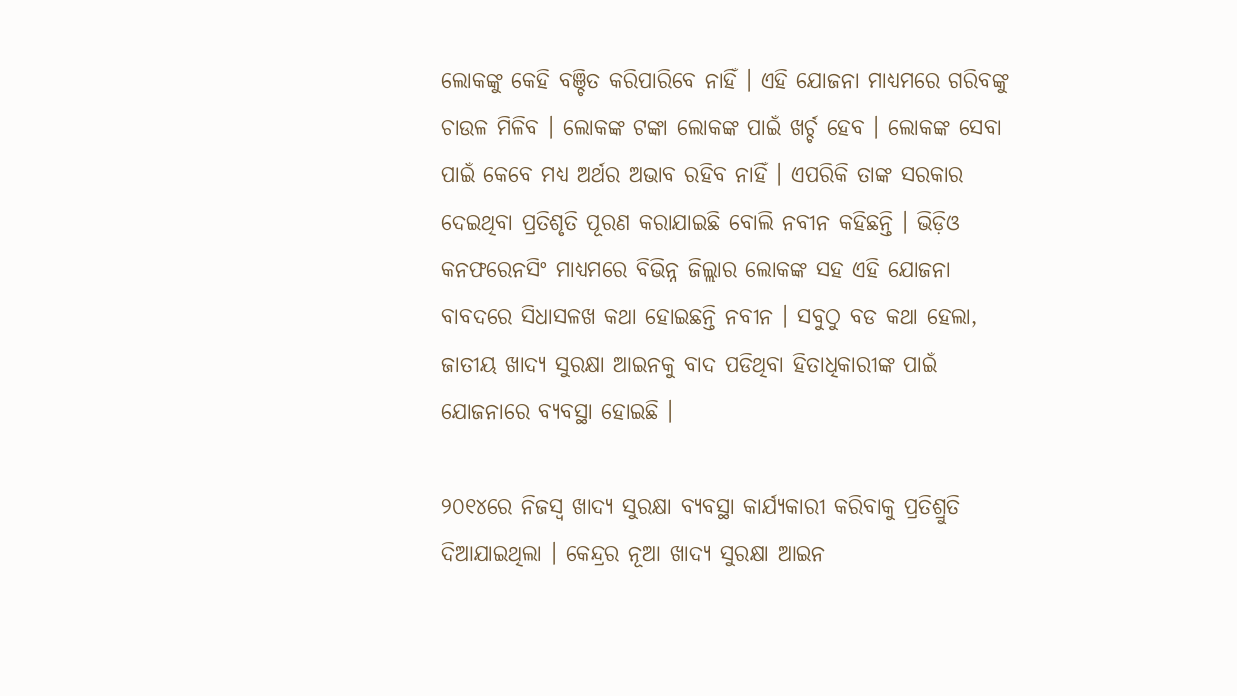ଲୋକଙ୍କୁ କେହି ବଞ୍ଚିତ କରିପାରିବେ ନାହିଁ । ଏହି ଯୋଜନା ମାଧ୍ୟମରେ ଗରିବଙ୍କୁ ଚାଉଳ ମିଳିବ । ଲୋକଙ୍କ ଟଙ୍କା ଲୋକଙ୍କ ପାଇଁ ଖର୍ଚ୍ଚ ହେବ । ଲୋକଙ୍କ ସେବା ପାଇଁ କେବେ ମଧ୍ୟ ଅର୍ଥର ଅଭାବ ରହିବ ନାହିଁ । ଏପରିକି ତାଙ୍କ ସରକାର ଦେଇଥିବା ପ୍ରତିଶୃତି ପୂରଣ କରାଯାଇଛି ବୋଲି ନବୀନ କହିଛନ୍ତି । ଭିଡ଼ିଓ କନଫରେନସିଂ ମାଧ୍ୟମରେ ବିଭିନ୍ନ ଜିଲ୍ଲାର ଲୋକଙ୍କ ସହ ଏହି ଯୋଜନା ବାବଦରେ ସିଧାସଳଖ କଥା ହୋଇଛନ୍ତି ନବୀନ । ସବୁଠୁ ବଡ କଥା ହେଲା, ଜାତୀୟ ଖାଦ୍ୟ ସୁରକ୍ଷା ଆଇନକୁ ବାଦ ପଡିଥିବା ହିତାଧିକାରୀଙ୍କ ପାଇଁ ଯୋଜନାରେ ବ୍ୟବସ୍ଥା ହୋଇଛି ।

୨୦୧୪ରେ ନିଜସ୍ୱ ଖାଦ୍ୟ ସୁରକ୍ଷା ବ୍ୟବସ୍ଥା କାର୍ଯ୍ୟକାରୀ କରିବାକୁ ପ୍ରତିଶ୍ରୁତି ଦିଆଯାଇଥିଲା । କେନ୍ଦ୍ରର ନୂଆ ଖାଦ୍ୟ ସୁରକ୍ଷା ଆଇନ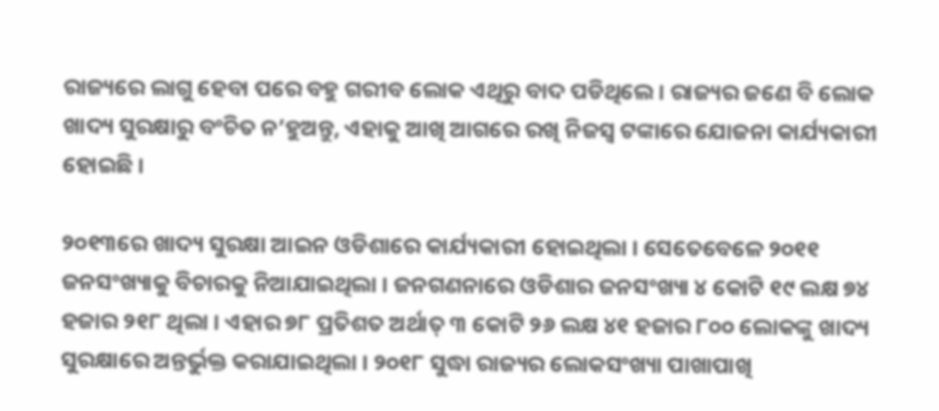ରାଜ୍ୟରେ ଲାଗୁ ହେବା ପରେ ବହୁ ଗରୀବ ଲୋକ ଏଥିରୁ ବାଦ ପଡିଥିଲେ । ରାଜ୍ୟର ଜଣେ ବି ଲୋକ ଖାଦ୍ୟ ସୁରକ୍ଷାରୁ ବଂଚିତ ନ’ହୁଅନ୍ତୁ, ଏହାକୁ ଆଖି ଆଗରେ ରଖି ନିଜସ୍ୱ ଟଙ୍କାରେ ଯୋଜନା କାର୍ଯ୍ୟକାରୀ ହୋଇଛି ।

୨୦୧୩ରେ ଖାଦ୍ୟ ସୁରକ୍ଷା ଆଇନ ଓଡିଶାରେ କାର୍ଯ୍ୟକାରୀ ହୋଇଥିଲା । ସେତେବେଳେ ୨୦୧୧ ଜନସଂଖ୍ୟାକୁ ବିଚାରକୁ ନିଆଯାଇଥିଲା । ଜନଗଣନାରେ ଓଡିଶାର ଜନସଂଖ୍ୟା ୪ କୋଟି ୧୯ ଲକ୍ଷ ୭୪ ହଜାର ୨୧୮ ଥିଲା । ଏହାର ୭୮ ପ୍ରତିଶତ ଅର୍ଥାତ୍ ୩ କୋଟି ୨୬ ଲକ୍ଷ ୪୧ ହଜାର ୮୦୦ ଲୋକଙ୍କୁ ଖାଦ୍ୟ ସୁରକ୍ଷାରେ ଅନ୍ତର୍ଭୁକ୍ତ କରାଯାଇଥିଲା । ୨୦୧୮ ସୁଦ୍ଧା ରାଜ୍ୟର ଲୋକସଂଖ୍ୟା ପାଖାପାଖି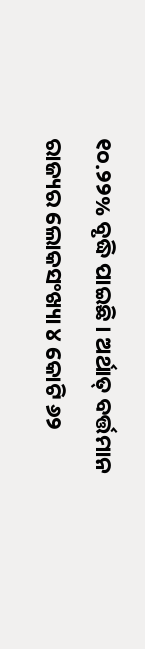୧୦.୨୨% ବୃଦ୍ଧି ପାଇଛି । ଅର୍ଥାତ୍ ବର୍ତ୍ତମାନ ରାଜ୍ୟର ଲୋକସଂଖ୍ୟା ୪ କୋଟି ୬୨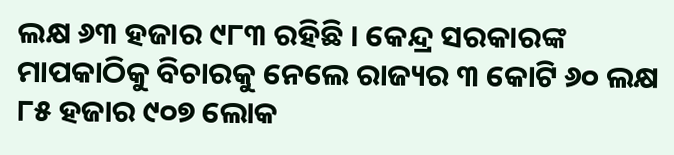ଲକ୍ଷ ୬୩ ହଜାର ୯୮୩ ରହିଛି । କେନ୍ଦ୍ର ସରକାରଙ୍କ ମାପକାଠିକୁ ବିଚାରକୁ ନେଲେ ରାଜ୍ୟର ୩ କୋଟି ୬୦ ଲକ୍ଷ ୮୫ ହଜାର ୯୦୭ ଲୋକ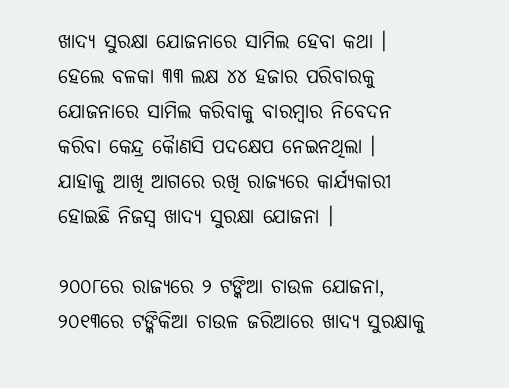ଖାଦ୍ୟ ସୁରକ୍ଷା ଯୋଜନାରେ ସାମିଲ ହେବା କଥା । ହେଲେ ବଳକା ୩୩ ଲକ୍ଷ ୪୪ ହଜାର ପରିବାରକୁ ଯୋଜନାରେ ସାମିଲ କରିବାକୁ ବାରମ୍ବାର ନିବେଦନ କରିବା କେନ୍ଦ୍ର କୈାଣସି ପଦକ୍ଷେପ ନେଇନଥିଲା । ଯାହାକୁ ଆଖି ଆଗରେ ରଖି ରାଜ୍ୟରେ କାର୍ଯ୍ୟକାରୀ ହୋଇଛି ନିଜସ୍ୱ ଖାଦ୍ୟ ସୁରକ୍ଷା ଯୋଜନା ।

୨୦୦୮ରେ ରାଜ୍ୟରେ ୨ ଟଙ୍କିଆ ଚାଉଳ ଯୋଜନା, ୨୦୧୩ରେ ଟଙ୍କିକିଆ ଚାଉଳ ଜରିଆରେ ଖାଦ୍ୟ ସୁରକ୍ଷାକୁ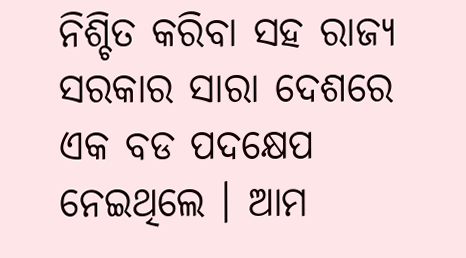ନିଶ୍ଚିତ କରିବା ସହ ରାଜ୍ୟ ସରକାର ସାରା ଦେଶରେ ଏକ ବଡ ପଦକ୍ଷେପ ନେଇଥିଲେ । ଆମ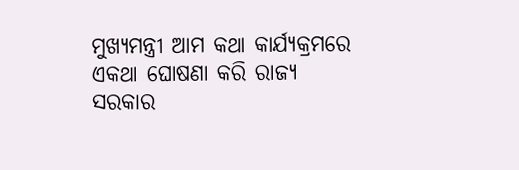ମୁଖ୍ୟମନ୍ତ୍ରୀ ଆମ କଥା କାର୍ଯ୍ୟକ୍ରମରେ ଏକଥା ଘୋଷଣା କରି ରାଜ୍ୟ ସରକାର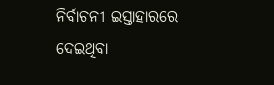ନିର୍ବାଚନୀ ଇସ୍ତାହାରରେ ଦେଇଥିବା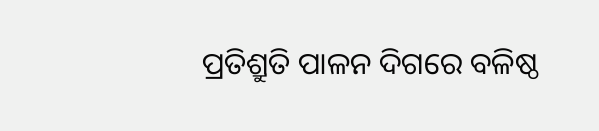ପ୍ରତିଶ୍ରୁତି ପାଳନ ଦିଗରେ ବଳିଷ୍ଠ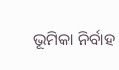ଭୂମିକା ନିର୍ବାହ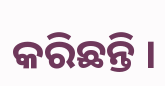କରିଛନ୍ତି ।